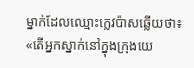ម្នាក់ដែលឈ្មោះក្លេវប៉ាសឆ្លើយថា៖ «តើអ្នកស្នាក់នៅក្នុងក្រុងយេ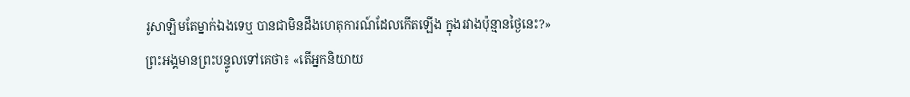រូសាឡិមតែម្នាក់ឯងទេឬ បានជាមិនដឹងហេតុការណ៍ដែលកើតឡើង ក្នុងរវាងប៉ុន្មានថ្ងៃនេះ?»
ព្រះអង្គមានព្រះបន្ទូលទៅគេថា៖ «តើអ្នកនិយាយ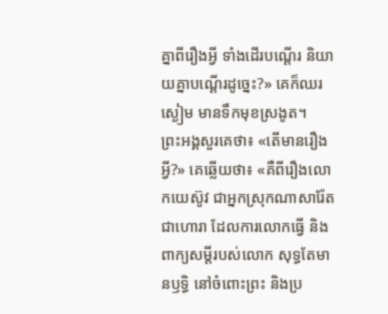គ្នាពីរឿងអ្វី ទាំងដើរបណ្តើរ និយាយគ្នាបណ្ដើរដូច្នេះ?» គេក៏ឈរស្ងៀម មានទឹកមុខស្រងូត។
ព្រះអង្គសួរគេថា៖ «តើមានរឿងអ្វី?» គេឆ្លើយថា៖ «គឺពីរឿងលោកយេស៊ូវ ជាអ្នកស្រុកណាសារ៉ែត ជាហោរា ដែលការលោកធ្វើ និងពាក្យសម្ដីរបស់លោក សុទ្ធតែមានឫទ្ធិ នៅចំពោះព្រះ និងប្រ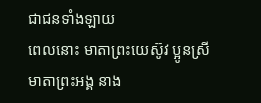ជាជនទាំងឡាយ
ពេលនោះ មាតាព្រះយេស៊ូវ ប្អូនស្រីមាតាព្រះអង្គ នាង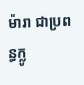ម៉ារា ជាប្រពន្ធក្លូ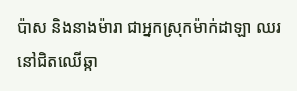ប៉ាស និងនាងម៉ារា ជាអ្នកស្រុកម៉ាក់ដាឡា ឈរនៅជិតឈើឆ្កា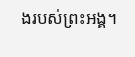ងរបស់ព្រះអង្គ។